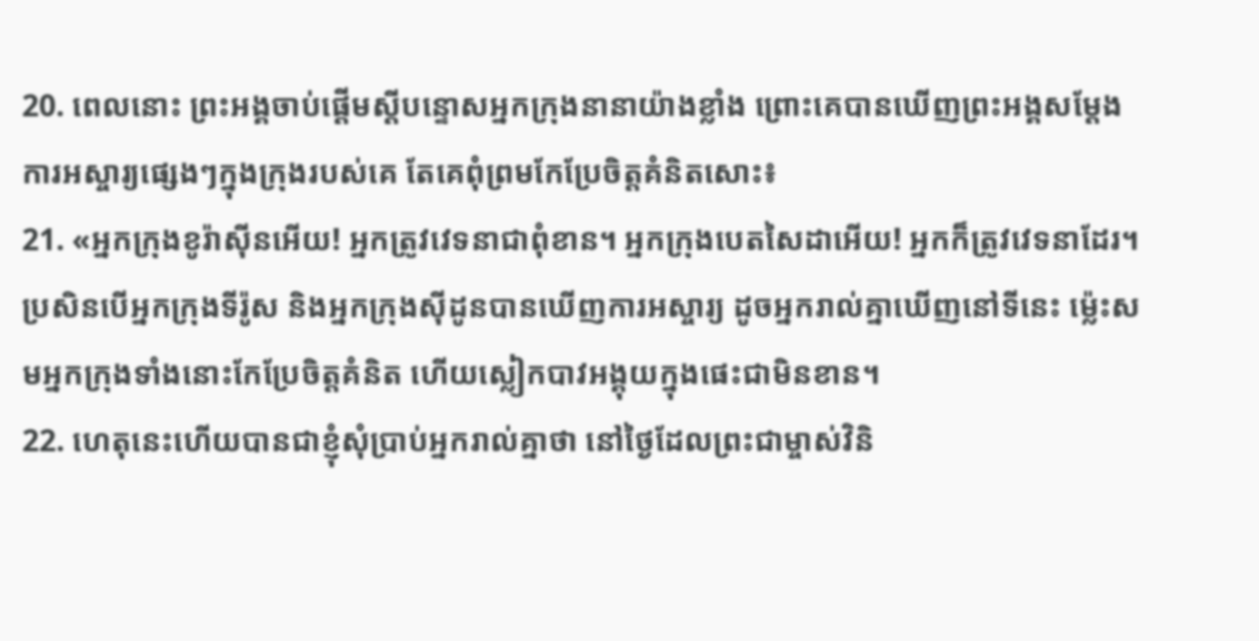20. ពេលនោះ ព្រះអង្គចាប់ផ្ដើមស្ដីបន្ទោសអ្នកក្រុងនានាយ៉ាងខ្លាំង ព្រោះគេបានឃើញព្រះអង្គសម្តែងការអស្ចារ្យផ្សេងៗក្នុងក្រុងរបស់គេ តែគេពុំព្រមកែប្រែចិត្តគំនិតសោះ៖
21. «អ្នកក្រុងខូរ៉ាស៊ីនអើយ! អ្នកត្រូវវេទនាជាពុំខាន។ អ្នកក្រុងបេតសៃដាអើយ! អ្នកក៏ត្រូវវេទនាដែរ។ ប្រសិនបើអ្នកក្រុងទីរ៉ូស និងអ្នកក្រុងស៊ីដូនបានឃើញការអស្ចារ្យ ដូចអ្នករាល់គ្នាឃើញនៅទីនេះ ម៉្លេះសមអ្នកក្រុងទាំងនោះកែប្រែចិត្តគំនិត ហើយស្លៀកបាវអង្គុយក្នុងផេះជាមិនខាន។
22. ហេតុនេះហើយបានជាខ្ញុំសុំប្រាប់អ្នករាល់គ្នាថា នៅថ្ងៃដែលព្រះជាម្ចាស់វិនិ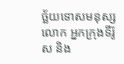ច្ឆ័យទោសមនុស្សលោក អ្នកក្រុងទីរ៉ូស និង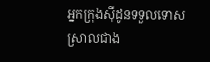អ្នកក្រុងស៊ីដូនទទួលទោសស្រាលជាង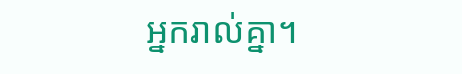អ្នករាល់គ្នា។